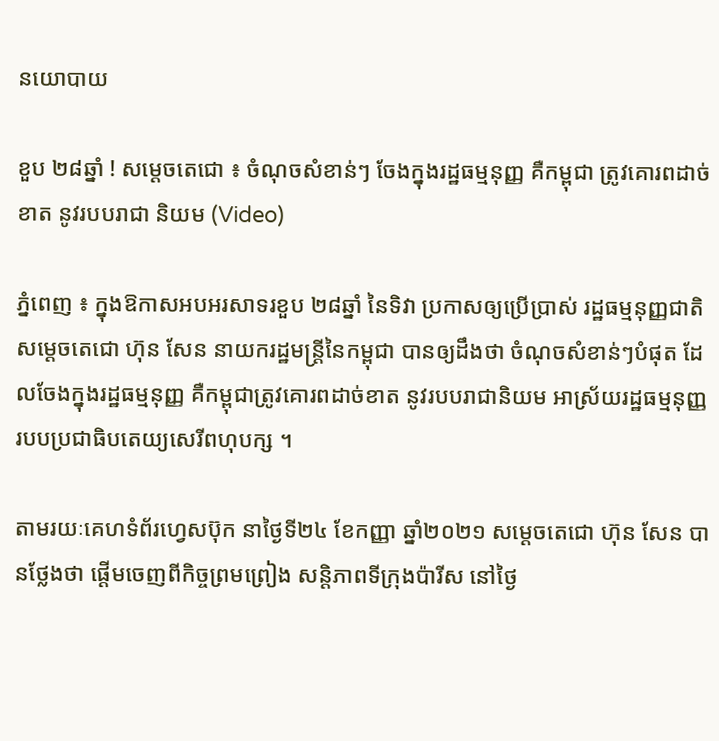នយោបាយ

ខួប ២៨ឆ្នាំ ! សម្ដេចតេជោ ៖ ចំណុចសំខាន់ៗ ចែងក្នុងរដ្ឋធម្មនុញ្ញ គឺកម្ពុជា ត្រូវគោរពដាច់ខាត នូវរបបរាជា និយម (Video)

ភ្នំពេញ ៖ ក្នុងឱកាសអបអរសាទរខួប ២៨ឆ្នាំ នៃទិវា ប្រកាសឲ្យប្រើប្រាស់ រដ្ឋធម្មនុញ្ញជាតិ សម្ដេចតេជោ ហ៊ុន សែន នាយករដ្ឋមន្ដ្រីនៃកម្ពុជា បានឲ្យដឹងថា ចំណុចសំខាន់ៗបំផុត ដែលចែងក្នុងរដ្ឋធម្មនុញ្ញ គឺកម្ពុជាត្រូវគោរពដាច់ខាត នូវរបបរាជានិយម អាស្រ័យរដ្ឋធម្មនុញ្ញ របបប្រជាធិបតេយ្យសេរីពហុបក្ស ។

តាមរយៈគេហទំព័រហ្វេសប៊ុក នាថ្ងៃទី២៤ ខែកញ្ញា ឆ្នាំ២០២១ សម្ដេចតេជោ ហ៊ុន សែន បានថ្លែងថា ផ្ដេីមចេញពីកិច្ចព្រមព្រៀង សន្តិភាពទីក្រុងប៉ារីស នៅថ្ងៃ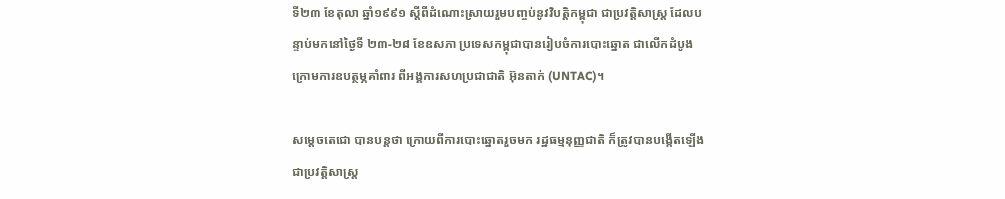ទី២៣ ខែតុលា ឆ្នាំ១៩៩១ ស្តីពីដំណោះស្រាយរួមបញ្ចប់នូវវិបត្តិកម្ពុជា ជាប្រវត្តិសាស្ត្រ ដែលបន្ទាប់មកនៅថ្ងៃទី ២៣-២៨ ខែឧសភា ប្រទេសកម្ពុជាបានរៀបចំការបោះឆ្នោត ជាលើកដំបូងក្រោមការឧបត្ថម្ភគាំពារ ពីអង្គការសហប្រជាជាតិ អ៊ុនតាក់ (UNTAC)។

សម្ដេចតេជោ បានបន្ដថា ក្រោយពីការបោះឆ្នោតរួចមក រដ្ឋធម្មនុញ្ញជាតិ ក៏ត្រូវបានបង្កើតឡើងជាប្រវត្តិសាស្ត្រ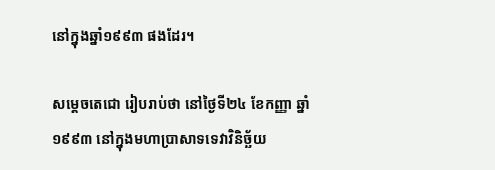នៅក្នុងឆ្នាំ១៩៩៣ ផងដែរ។

សម្ដេចតេជោ រៀបរាប់ថា នៅថ្ងៃទី២៤ ខែកញ្ញា ឆ្នាំ១៩៩៣ នៅក្នុងមហាប្រាសាទទេវាវិនិច្ឆ័យ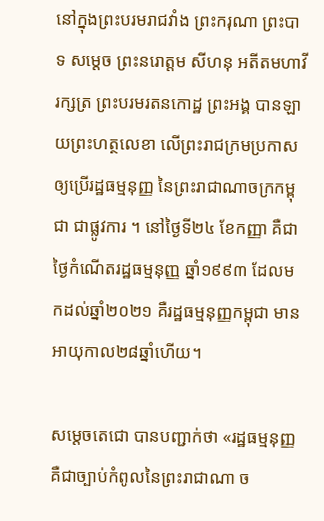នៅក្នុងព្រះបរមរាជវាំង ព្រះករុណា ព្រះបាទ សម្តេច ព្រះនរោត្តម សីហនុ អតីតមហាវីរក្សត្រ ព្រះបរមរតនកោដ្ឋ ព្រះអង្គ បានឡាយព្រះហត្ថលេខា លើព្រះរាជក្រមប្រកាសឲ្យប្រើរដ្ឋធម្មនុញ្ញ នៃព្រះរាជាណាចក្រកម្ពុជា ជាផ្លូវការ ។ នៅថ្ងៃទី២៤ ខែកញ្ញា គឺជាថ្ងៃកំណើតរដ្ឋធម្មនុញ្ញ ឆ្នាំ១៩៩៣ ដែលមកដល់ឆ្នាំ២០២១ គឺរដ្ឋធម្មនុញ្ញកម្ពុជា មានអាយុកាល២៨ឆ្នាំហើយ។

សម្ដេចតេជោ បានបញ្ជាក់ថា «រដ្ឋធម្មនុញ្ញ គឺជាច្បាប់កំពូលនៃព្រះរាជាណា ច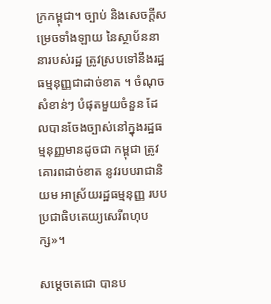ក្រកម្ពុជា។ ច្បាប់ និងសេចក្តីសម្រេចទាំងឡាយ នៃស្ថាប័ននានារបស់រដ្ឋ ត្រូវស្របទៅនឹងរដ្ឋធម្មនុញ្ញជាដាច់ខាត ។ ចំណុចសំខាន់ៗ បំផុតមួយចំនួន ដែលបានចែងច្បាស់នៅក្នុងរដ្ឋធម្មនុញ្ញមានដូចជា កម្ពុជា ត្រូវគោរពដាច់ខាត នូវរបបរាជានិយម អាស្រ័យរដ្ឋធម្មនុញ្ញ របបប្រជាធិបតេយ្យសេរីពហុបក្ស»។

សម្ដេចតេជោ បានប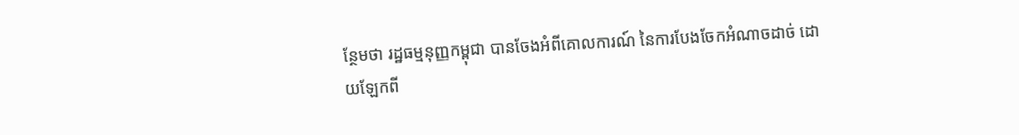ន្ថែមថា រដ្ឋធម្មនុញ្ញកម្ពុជា បានចែងអំពីគោលការណ៍ នៃការបែងចែកអំណាចដាច់ ដោយឡែកពី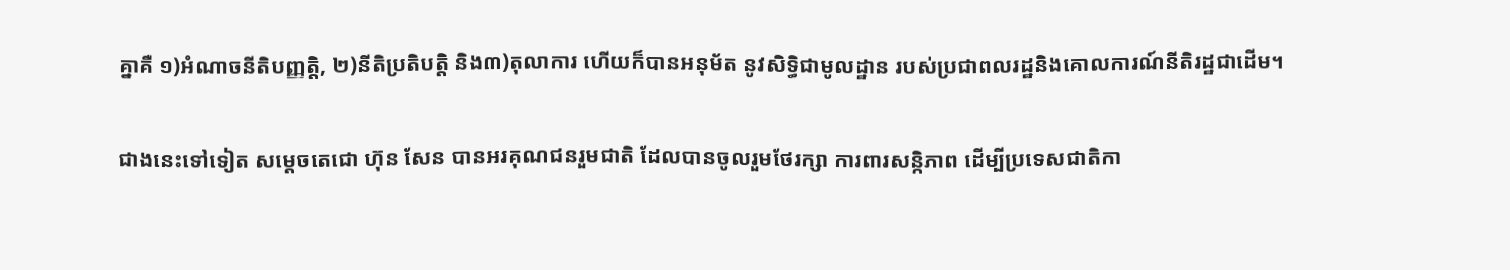គ្នាគឺ ១)អំណាចនីតិបញ្ញត្តិ, ២)នីតិប្រតិបត្តិ និង៣)តុលាការ ហើយក៏បានអនុម័ត នូវសិទ្ធិជាមូលដ្ឋាន របស់ប្រជាពលរដ្ឋនិងគោលការណ៍នីតិរដ្ឋជាដើម។

ជាងនេះទៅទៀត សម្ដេចតេជោ ហ៊ុន សែន បានអរគុណជនរួមជាតិ ដែលបានចូលរួមថែរក្សា ការពារសន្កិភាព ដើម្បីប្រទេសជាតិកា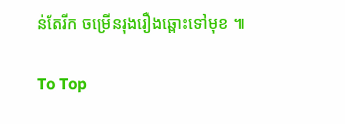ន់តែរីក ចម្រើនរុងរឿងឆ្ពោះទៅមុខ ៕

To Top